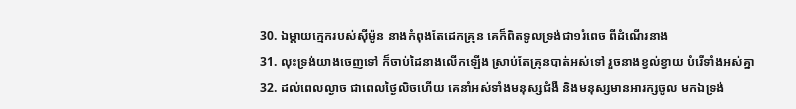30. ឯម្តាយក្មេករបស់ស៊ីម៉ូន នាងកំពុងតែដេកគ្រុន គេក៏ពិតទូលទ្រង់ជា១រំពេច ពីដំណើរនាង
31. លុះទ្រង់យាងចេញទៅ ក៏ចាប់ដៃនាងលើកឡើង ស្រាប់តែគ្រុនបាត់អស់ទៅ រួចនាងខ្វល់ខ្វាយ បំរើទាំងអស់គ្នា
32. ដល់ពេលល្ងាច ជាពេលថ្ងៃលិចហើយ គេនាំអស់ទាំងមនុស្សជំងឺ និងមនុស្សមានអារក្សចូល មកឯទ្រង់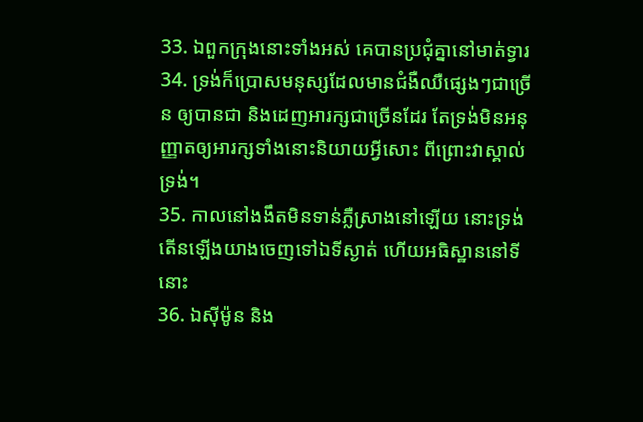33. ឯពួកក្រុងនោះទាំងអស់ គេបានប្រជុំគ្នានៅមាត់ទ្វារ
34. ទ្រង់ក៏ប្រោសមនុស្សដែលមានជំងឺឈឺផ្សេងៗជាច្រើន ឲ្យបានជា និងដេញអារក្សជាច្រើនដែរ តែទ្រង់មិនអនុញ្ញាតឲ្យអារក្សទាំងនោះនិយាយអ្វីសោះ ពីព្រោះវាស្គាល់ទ្រង់។
35. កាលនៅងងឹតមិនទាន់ភ្លឺស្រាងនៅឡើយ នោះទ្រង់តើនឡើងយាងចេញទៅឯទីស្ងាត់ ហើយអធិស្ឋាននៅទីនោះ
36. ឯស៊ីម៉ូន និង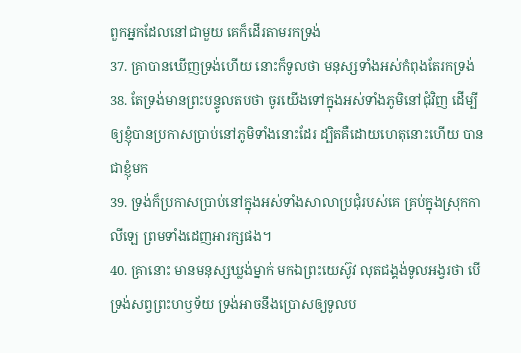ពួកអ្នកដែលនៅជាមួយ គេក៏ដើរតាមរកទ្រង់
37. គ្រាបានឃើញទ្រង់ហើយ នោះក៏ទូលថា មនុស្សទាំងអស់កំពុងតែរកទ្រង់
38. តែទ្រង់មានព្រះបន្ទូលតបថា ចូរយើងទៅក្នុងអស់ទាំងភូមិនៅជុំវិញ ដើម្បីឲ្យខ្ញុំបានប្រកាសប្រាប់នៅភូមិទាំងនោះដែរ ដ្បិតគឺដោយហេតុនោះហើយ បានជាខ្ញុំមក
39. ទ្រង់ក៏ប្រកាសប្រាប់នៅក្នុងអស់ទាំងសាលាប្រជុំរបស់គេ គ្រប់ក្នុងស្រុកកាលីឡេ ព្រមទាំងដេញអារក្សផង។
40. គ្រានោះ មានមនុស្សឃ្លង់ម្នាក់ មកឯព្រះយេស៊ូវ លុតជង្គង់ទូលអង្វរថា បើទ្រង់សព្វព្រះហឫទ័យ ទ្រង់អាចនឹងប្រោសឲ្យទូលប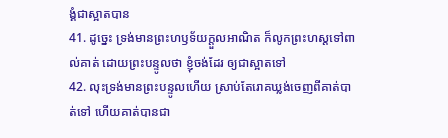ង្គំជាស្អាតបាន
41. ដូច្នេះ ទ្រង់មានព្រះហឫទ័យក្តួលអាណិត ក៏លូកព្រះហស្តទៅពាល់គាត់ ដោយព្រះបន្ទូលថា ខ្ញុំចង់ដែរ ឲ្យជាស្អាតទៅ
42. លុះទ្រង់មានព្រះបន្ទូលហើយ ស្រាប់តែរោគឃ្លង់ចេញពីគាត់បាត់ទៅ ហើយគាត់បានជា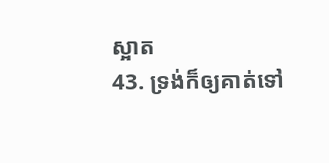ស្អាត
43. ទ្រង់ក៏ឲ្យគាត់ទៅ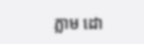ភ្លាម ដោ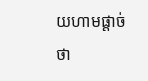យហាមផ្តាច់ថា